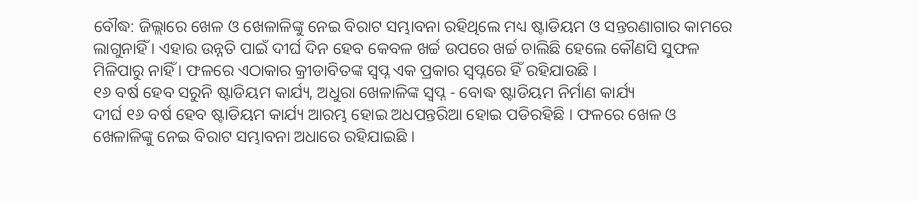ବୌଦ୍ଧ: ଜିଲ୍ଲାରେ ଖେଳ ଓ ଖେଳାଳିଙ୍କୁ ନେଇ ବିରାଟ ସମ୍ଭାବନା ରହିଥିଲେ ମଧ୍ୟ ଷ୍ଟାଡିୟମ ଓ ସନ୍ତରଣାଗାର କାମରେ ଲାଗୁନାହିଁ । ଏହାର ଉନ୍ନତି ପାଇଁ ଦୀର୍ଘ ଦିନ ହେବ କେବଳ ଖର୍ଚ୍ଚ ଉପରେ ଖର୍ଚ୍ଚ ଚାଲିଛି ହେଲେ କୌଣସି ସୁଫଳ ମିଳିପାରୁ ନାହିଁ । ଫଳରେ ଏଠାକାର କ୍ରୀଡାବିତଙ୍କ ସ୍ବପ୍ନ ଏକ ପ୍ରକାର ସ୍ବପ୍ନରେ ହିଁ ରହିଯାଉଛି ।
୧୬ ବର୍ଷ ହେବ ସରୁନି ଷ୍ଟାଡିୟମ କାର୍ଯ୍ୟ, ଅଧୁରା ଖେଳାଳିଙ୍କ ସ୍ବପ୍ନ - ବୋଦ୍ଧ ଷ୍ଟାଡିୟମ ନିର୍ମାଣ କାର୍ଯ୍ୟ
ଦୀର୍ଘ ୧୬ ବର୍ଷ ହେବ ଷ୍ଟାଡିୟମ କାର୍ଯ୍ୟ ଆରମ୍ଭ ହୋଇ ଅଧପନ୍ତରିଆ ହୋଇ ପଡିରହିଛି । ଫଳରେ ଖେଳ ଓ ଖେଳାଳିଙ୍କୁ ନେଇ ବିରାଟ ସମ୍ଭାବନା ଅଧାରେ ରହିଯାଇଛି ।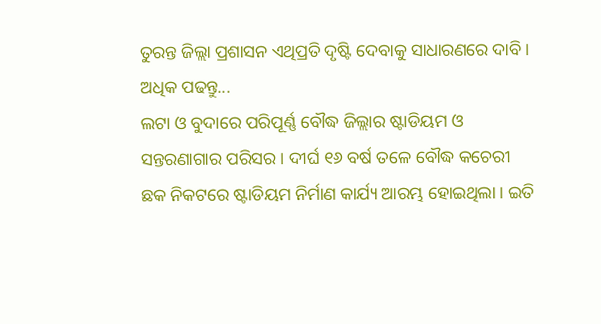ତୁରନ୍ତ ଜିଲ୍ଲା ପ୍ରଶାସନ ଏଥିପ୍ରତି ଦୃଷ୍ଟି ଦେବାକୁ ସାଧାରଣରେ ଦାବି । ଅଧିକ ପଢନ୍ତୁ...
ଲଟା ଓ ବୁଦାରେ ପରିପୂର୍ଣ୍ଣ ବୌଦ୍ଧ ଜିଲ୍ଲାର ଷ୍ଟାଡିୟମ ଓ ସନ୍ତରଣାଗାର ପରିସର । ଦୀର୍ଘ ୧୬ ବର୍ଷ ତଳେ ବୌଦ୍ଧ କଚେରୀ ଛକ ନିକଟରେ ଷ୍ଟାଡିୟମ ନିର୍ମାଣ କାର୍ଯ୍ୟ ଆରମ୍ଭ ହୋଇଥିଲା । ଇତି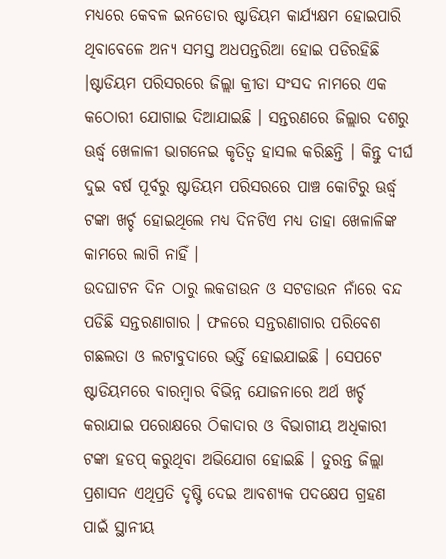ମଧ୍ୟରେ କେବଳ ଇନଡୋର ଷ୍ଟାଡିୟମ କାର୍ଯ୍ୟକ୍ଷମ ହୋଇପାରି ଥିବାବେଳେ ଅନ୍ୟ ସମସ୍ତ ଅଧପନ୍ତରିଆ ହୋଇ ପଡିରହିଛି ।ଷ୍ଟାଡିୟମ ପରିସରରେ ଜିଲ୍ଲା କ୍ରୀଡା ସଂସଦ ନାମରେ ଏକ କଠୋରୀ ଯୋଗାଇ ଦିଆଯାଇଛି । ସନ୍ତରଣରେ ଜିଲ୍ଲାର ଦଶରୁ ଊର୍ଦ୍ଧ୍ବ ଖେଳାଳୀ ଭାଗନେଇ କୃତିତ୍ୱ ହାସଲ କରିଛନ୍ତି । କିନ୍ତୁ ଦୀର୍ଘ ଦୁଇ ବର୍ଷ ପୂର୍ବରୁ ଷ୍ଟାଡିୟମ ପରିସରରେ ପାଞ୍ଚ କୋଟିରୁ ଊର୍ଦ୍ଧ୍ବ ଟଙ୍କା ଖର୍ଚ୍ଚ ହୋଇଥିଲେ ମଧ୍ୟ ଦିନଟିଏ ମଧ୍ୟ ତାହା ଖେଳାଳିଙ୍କ କାମରେ ଲାଗି ନାହିଁ ।
ଉଦଘାଟନ ଦିନ ଠାରୁ ଲକଡାଉନ ଓ ସଟଡାଉନ ନାଁରେ ବନ୍ଦ ପଡିଛି ସନ୍ତରଣାଗାର । ଫଳରେ ସନ୍ତରଣାଗାର ପରିବେଶ ଗଛଲତା ଓ ଲଟାବୁଦାରେ ଭର୍ତ୍ତି ହୋଇଯାଇଛି । ସେପଟେ ଷ୍ଟାଡିୟମରେ ବାରମ୍ବାର ବିଭିନ୍ନ ଯୋଜନାରେ ଅର୍ଥ ଖର୍ଚ୍ଚ କରାଯାଇ ପରୋକ୍ଷରେ ଠିକାଦାର ଓ ବିଭାଗୀୟ ଅଧିକାରୀ ଟଙ୍କା ହଡପ୍ କରୁଥିବା ଅଭିଯୋଗ ହୋଇଛି । ତୁରନ୍ତ ଜିଲ୍ଲା ପ୍ରଶାସନ ଏଥିପ୍ରତି ଦୃଷ୍ଟି ଦେଇ ଆବଶ୍ୟକ ପଦକ୍ଷେପ ଗ୍ରହଣ ପାଇଁ ସ୍ଥାନୀୟ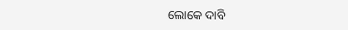ଲୋକେ ଦାବି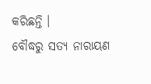କରିଛନ୍ତି ।
ବୌଦ୍ଧରୁ ସତ୍ୟ ନାରାୟଣ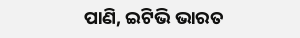ପାଣି, ଇଟିଭି ଭାରତ